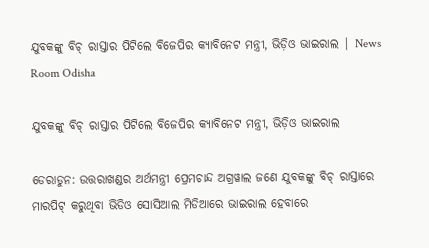ଯୁବକଙ୍କୁ ବିଚ୍ ରାସ୍ତାର ପିଟିଲେ ବିଜେପିର କ୍ୟାବିନେଟ ମନ୍ତ୍ରୀ, ଭିଡ଼ିଓ ଭାଇରାଲ | News Room Odisha

ଯୁବକଙ୍କୁ ବିଚ୍ ରାସ୍ତାର ପିଟିଲେ ବିଜେପିର କ୍ୟାବିନେଟ ମନ୍ତ୍ରୀ, ଭିଡ଼ିଓ ଭାଇରାଲ

ଡେରାଡୁନ: ଉତ୍ତରାଖଣ୍ଡର ଅର୍ଥମନ୍ତ୍ରୀ ପ୍ରେମଚାନ୍ଦ ଅଗ୍ରୱାଲ ଜଣେ ଯୁବକଙ୍କୁ ବିଚ୍ ରାସ୍ତାରେ ମାରପିଟ୍ କରୁଥିବା ଭିଡିଓ ସୋସିଆଲ ମିଡିଆରେ ଭାଇରାଲ ହେବାରେ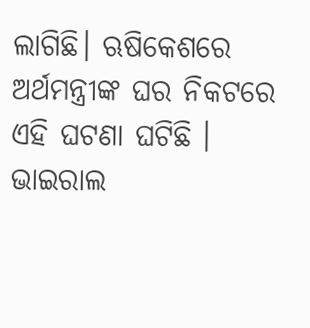ଲାଗିଛି। ଋଷିକେଶରେ ଅର୍ଥମନ୍ତ୍ରୀଙ୍କ ଘର ନିକଟରେ ଏହି ଘଟଣା ଘଟିଛି । ଭାଇରାଲ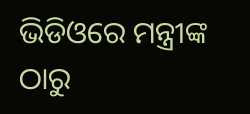ଭିଡିଓରେ ମନ୍ତ୍ରୀଙ୍କ ଠାରୁ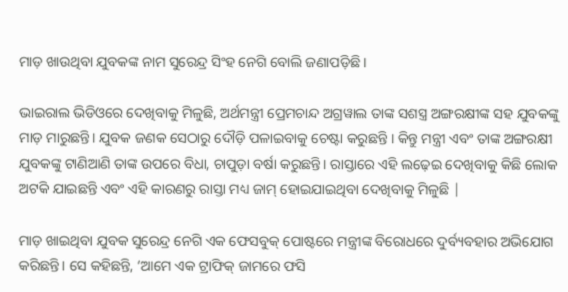ମାଡ଼ ଖାଉଥିବା ଯୁବକଙ୍କ ନାମ ସୁରେନ୍ଦ୍ର ସିଂହ ନେଗି ବୋଲି ଜଣାପଡ଼ିଛି ।

ଭାଇରାଲ ଭିଡିଓରେ ଦେଖିବାକୁ ମିଳୁଛି, ଅର୍ଥମନ୍ତ୍ରୀ ପ୍ରେମଚାନ୍ଦ ଅଗ୍ରୱାଲ ତାଙ୍କ ସଶସ୍ତ୍ର ଅଙ୍ଗରକ୍ଷୀଙ୍କ ସହ ଯୁବକଙ୍କୁ ମାଡ଼ ମାରୁଛନ୍ତି। ଯୁବକ ଜଣକ ସେଠାରୁ ଦୌଡ଼ି ପଳାଇବାକୁ ଚେଷ୍ଟା କରୁଛନ୍ତି । କିନ୍ତୁ ମନ୍ତ୍ରୀ ଏବଂ ତାଙ୍କ ଅଙ୍ଗରକ୍ଷୀ ଯୁବକଙ୍କୁ ଟାଣିଆଣି ତାଙ୍କ ଉପରେ ବିଧା, ଚାପୁଡ଼ା ବର୍ଷା କରୁଛନ୍ତି। ରାସ୍ତାରେ ଏହି ଲଢ଼େଇ ଦେଖିବାକୁ କିଛି ଲୋକ ଅଟକି ଯାଇଛନ୍ତି ଏବଂ ଏହି କାରଣରୁ ରାସ୍ତା ମଧ୍ୟ ଜାମ୍ ହୋଇଯାଇଥିବା ଦେଖିବାକୁ ମିଳୁଛି |

ମାଡ଼ ଖାଇଥିବା ଯୁବକ ସୁରେନ୍ଦ୍ର ନେଗି ଏକ ଫେସବୁକ୍ ପୋଷ୍ଟରେ ମନ୍ତ୍ରୀଙ୍କ ବିରୋଧରେ ଦୁର୍ବ୍ୟବହାର ଅଭିଯୋଗ କରିଛନ୍ତି। ସେ କହିଛନ୍ତି, ‘ଆମେ ଏକ ଟ୍ରାଫିକ୍ ଜାମରେ ଫସି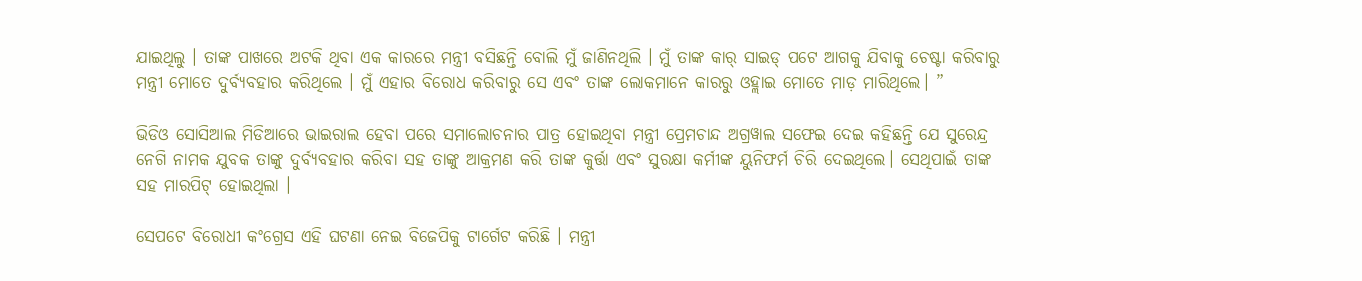ଯାଇଥିଲୁ । ତାଙ୍କ ପାଖରେ ଅଟକି ଥିବା ଏକ କାରରେ ମନ୍ତ୍ରୀ ବସିଛନ୍ତି ବୋଲି ମୁଁ ଜାଣିନଥିଲି । ମୁଁ ତାଙ୍କ କାର୍ ସାଇଡ୍ ପଟେ ଆଗକୁ ଯିବାକୁ ଚେଷ୍ଟା କରିବାରୁ ମନ୍ତ୍ରୀ ମୋତେ ଦୁର୍ବ୍ୟବହାର କରିଥିଲେ । ମୁଁ ଏହାର ବିରୋଧ କରିବାରୁ ସେ ଏବଂ ତାଙ୍କ ଲୋକମାନେ କାରରୁ ଓହ୍ଲାଇ ମୋତେ ମାଡ଼ ମାରିଥିଲେ। ”

ଭିଡିଓ ସୋସିଆଲ ମିଡିଆରେ ଭାଇରାଲ ହେବା ପରେ ସମାଲୋଚନାର ପାତ୍ର ହୋଇଥିବା ମନ୍ତ୍ରୀ ପ୍ରେମଚାନ୍ଦ ଅଗ୍ରୱାଲ ସଫେଇ ଦେଇ‌ କହିଛନ୍ତି ଯେ ସୁରେନ୍ଦ୍ର ନେଗି ନାମକ ଯୁବକ ତାଙ୍କୁ ଦୁର୍ବ୍ୟବହାର କରିବା ସହ ତାଙ୍କୁ ଆକ୍ରମଣ କରି ତାଙ୍କ କୁର୍ତ୍ତା ଏବଂ ସୁରକ୍ଷା କର୍ମୀଙ୍କ ୟୁନିଫର୍ମ ଚିରି ଦେଇଥିଲେ। ସେଥିପାଇଁ ତାଙ୍କ ସହ ମାରପିଟ୍ ହୋଇଥିଲା ।

ସେପଟେ ବିରୋଧୀ କଂଗ୍ରେସ ଏହି ଘଟଣା ନେଇ ବିଜେପିକୁ ଟାର୍ଗେଟ କରିଛି । ମନ୍ତ୍ରୀ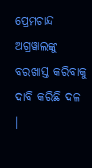ପ୍ରେମଚାନ୍ଦ ଅଗ୍ରୱାଲଙ୍କୁ ବରଖାସ୍ତ କରିବାକୁ ଦାବି କରିଛି ଦଳ ।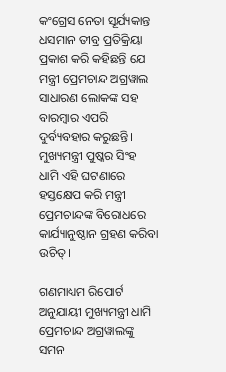କଂଗ୍ରେସ ନେତା ସୂର୍ଯ୍ୟକାନ୍ତ ଧସମାନ ତୀବ୍ର ପ୍ରତିକ୍ରିୟା ପ୍ରକାଶ କରି କହିଛନ୍ତି ଯେ ମନ୍ତ୍ରୀ ପ୍ରେମଚାନ୍ଦ ଅଗ୍ରୱାଲ ସାଧାରଣ ଲୋକଙ୍କ ସହ ବାରମ୍ବାର ଏପରି ଦୁର୍ବ୍ୟବହାର କରୁଛନ୍ତି। ମୁଖ୍ୟମନ୍ତ୍ରୀ ପୁଷ୍କର ସିଂହ ଧାମି ଏହି ଘଟଣାରେ ହସ୍ତକ୍ଷେପ କରି ମନ୍ତ୍ରୀ ପ୍ରେମଚାନ୍ଦଙ୍କ ବିରୋଧରେ କାର୍ଯ୍ୟାନୁଷ୍ଠାନ ଗ୍ରହଣ କରିବା ଉଚିତ୍।

ଗଣମାଧ୍ୟମ ରିପୋର୍ଟ ଅନୁଯାୟୀ ମୁଖ୍ୟମନ୍ତ୍ରୀ ଧାମି ପ୍ରେମଚାନ୍ଦ ଅଗ୍ରୱାଲଙ୍କୁ ସମନ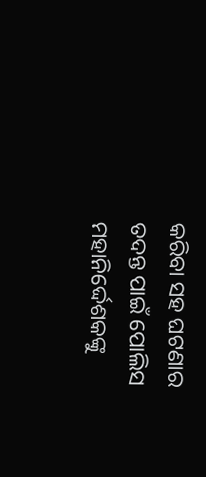କରିବା ସହ ଘଟଣାର ତଦନ୍ତ ପାଇଁ ପୋଲିସ ମହାନିର୍ଦ୍ଦେଶକଙ୍କୁ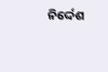ନିର୍ଦ୍ଦେଶ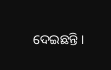ଦେଇଛନ୍ତି।